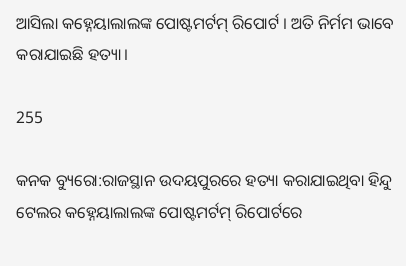ଆସିଲା କହ୍ନେୟାଲାଲଙ୍କ ପୋଷ୍ଟମର୍ଟମ୍ ରିପୋର୍ଟ । ଅତି ନିର୍ମମ ଭାବେ କରାଯାଇଛି ହତ୍ୟା।

255

କନକ ବ୍ୟୁରୋ:ରାଜସ୍ଥାନ ଉଦୟପୁରରେ ହତ୍ୟା କରାଯାଇଥିବା ହିନ୍ଦୁ ଟେଲର କହ୍ନେୟାଲାଲଙ୍କ ପୋଷ୍ଟମର୍ଟମ୍ ରିପୋର୍ଟରେ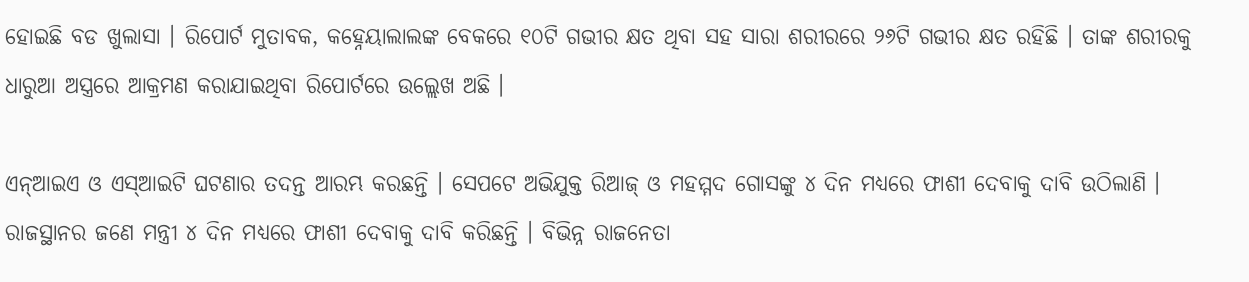ହୋଇଛି ବଡ ଖୁଲାସା । ରିପୋର୍ଟ ମୁତାବକ, କହ୍ନେୟାଲାଲଙ୍କ ବେକରେ ୧୦ଟି ଗଭୀର କ୍ଷତ ଥିବା ସହ ସାରା ଶରୀରରେ ୨୬ଟି ଗଭୀର କ୍ଷତ ରହିଛି । ତାଙ୍କ ଶରୀରକୁ ଧାରୁଆ ଅସ୍ତ୍ରରେ ଆକ୍ରମଣ କରାଯାଇଥିବା ରିପୋର୍ଟରେ ଉଲ୍ଲେଖ ଅଛି ।

ଏନ୍ଆଇଏ ଓ ଏସ୍ଆଇଟି ଘଟଣାର ତଦନ୍ତ ଆରମ୍ଭ କରଛନ୍ତି । ସେପଟେ ଅଭିଯୁକ୍ତ ରିଆଜ୍ ଓ ମହମ୍ମଦ ଗୋସଙ୍କୁ ୪ ଦିନ ମଧ୍ୟରେ ଫାଶୀ ଦେବାକୁ ଦାବି ଉଠିଲାଣି । ରାଜସ୍ଥାନର ଜଣେ ମନ୍ତ୍ରୀ ୪ ଦିନ ମଧ୍ୟରେ ଫାଶୀ ଦେବାକୁ ଦାବି କରିଛନ୍ତି । ବିଭିନ୍ନ ରାଜନେତା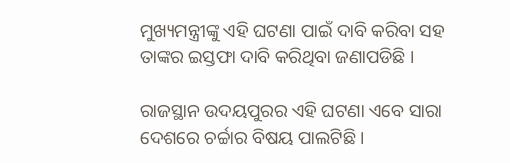ମୁଖ୍ୟମନ୍ତ୍ରୀଙ୍କୁ ଏହି ଘଟଣା ପାଇଁ ଦାବି କରିବା ସହ ତାଙ୍କର ଇସ୍ତଫା ଦାବି କରିଥିବା ଜଣାପଡିଛି ।

ରାଜସ୍ଥାନ ଉଦୟପୁରର ଏହି ଘଟଣା ଏବେ ସାରା ଦେଶରେ ଚର୍ଚ୍ଚାର ବିଷୟ ପାଲଟିଛି ।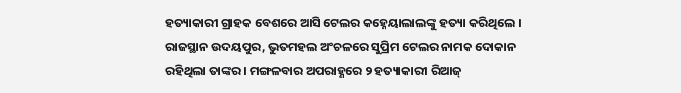ହତ୍ୟାକାରୀ ଗ୍ରାହକ ବେଶରେ ଆସି ଟେଲର କହ୍ନେୟାଲାଲଙ୍କୁ ହତ୍ୟା କରିଥିଲେ । ରାଜସ୍ଥାନ ଉଦୟପୁର, ଭୁତମହଲ ଅଂଚଳରେ ସୁପ୍ରିମ ଟେଲର ନାମକ ଦୋକାନ ରହିଥିଲା ତାଙ୍କର । ମଙ୍ଗଳବାର ଅପରାହ୍ଣରେ ୨ ହତ୍ୟାକାରୀ ରିଆଜ୍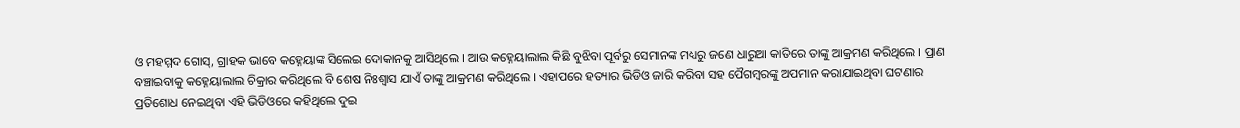ଓ ମହମ୍ମଦ ଗୋସ୍, ଗ୍ରାହକ ଭାବେ କହ୍ନେୟାଙ୍କ ସିଲେଇ ଦୋକାନକୁ ଆସିଥିଲେ । ଆଉ କହ୍ନେୟାଲାଲ କିଛି ବୁଝିବା ପୂର୍ବରୁ ସେମାନଙ୍କ ମଧ୍ୟରୁ ଜଣେ ଧାରୁଆ କାତିରେ ତାଙ୍କୁ ଆକ୍ରମଣ କରିଥିଲେ । ପ୍ରାଣ ବଞ୍ଚାଇବାକୁ କହ୍ନେୟାଲାଲ ଚିକ୍ରାର କରିଥିଲେ ବି ଶେଷ ନିଃଶ୍ୱାସ ଯାଏଁ ତାଙ୍କୁ ଆକ୍ରମଣ କରିଥିଲେ । ଏହାପରେ ହତ୍ୟାର ଭିଡିଓ ଜାରି କରିବା ସହ ପୈଗମ୍ବରଙ୍କୁ ଅପମାନ କରାଯାଇଥିବା ଘଟଣାର ପ୍ରତିଶୋଧ ନେଇଥିବା ଏହି ଭିଡିଓରେ କହିଥିଲେ ଦୁଇ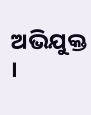ଅଭିଯୁକ୍ତ ।